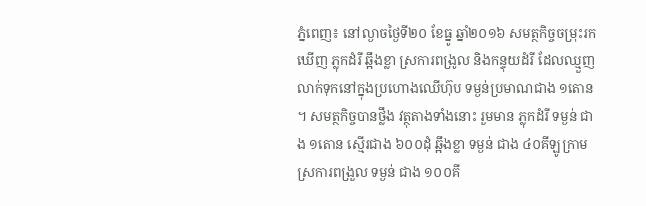ភ្នំពេញ៖ នៅល្ងាចថ្ងៃទី២០ ខែធ្នូ ឆ្នាំ២០១៦ សមត្ថកិច្ចចម្រុះរកឃើញ ភ្លុកដំរី ឆ្អឹងខ្លា ស្រការពង្រូល និងកន្ទុយដំរី ដែលឈ្មួញលាក់ទុកនៅក្នុងប្រហោងឈើហ៊ុប ទម្ងន់ប្រមាណជាង ១តោន ។ សមត្ថកិច្ចបានថ្លឹង វត្ថុតាងទាំងនោះ រួមមាន ភ្លុកដំរី ទម្ងន់ ជាង ១តោន ស្មើរជាង ៦០០ដុំ ឆ្អឹងខ្លា ទម្ងន់ ជាង ៤០គីឡូក្រាម ស្រការពង្រួល ទម្ងន់ ជាង ១០០គី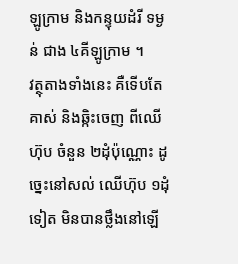ឡូក្រាម និងកន្ទុយដំរី ទម្ងន់ ជាង ៤គីឡូក្រាម ។
វត្ថុតាងទាំងនេះ គឺទើបតែគាស់ និងឆ្កិះចេញ ពីឈើហ៊ុប ចំនួន ២ដុំប៉ុណ្ណោះ ដូច្នេះនៅសល់ ឈើហ៊ុប ១ដុំទៀត មិនបានថ្លឹងនៅឡើ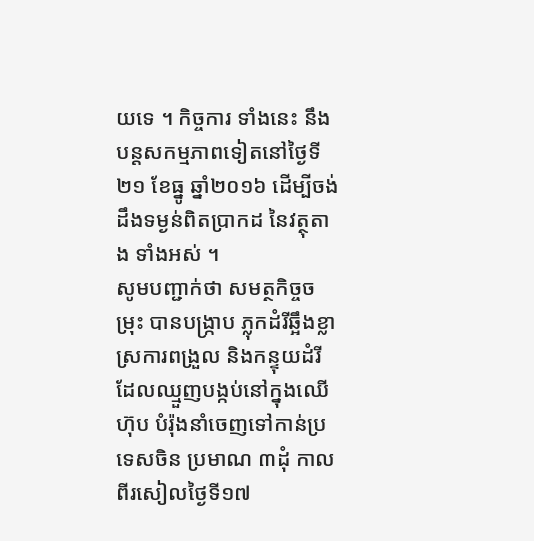យទេ ។ កិច្ចការ ទាំងនេះ នឹងបន្តសកម្មភាពទៀតនៅថ្ងៃទី២១ ខែធ្នូ ឆ្នាំ២០១៦ ដើម្បីចង់ដឹងទម្ងន់ពិតប្រាកដ នៃវត្ថុតាង ទាំងអស់ ។
សូមបញ្ជាក់ថា សមត្ថកិច្ចចម្រុះ បានបង្ក្រាប ភ្លុកដំរីឆ្អឹងខ្លា ស្រការពង្រួល និងកន្ទុយដំរី ដែលឈ្មួញបង្កប់នៅក្នុងឈើហ៊ុប បំរ៉ុងនាំចេញទៅកាន់ប្រទេសចិន ប្រមាណ ៣ដុំ កាលពីរសៀលថ្ងៃទី១៧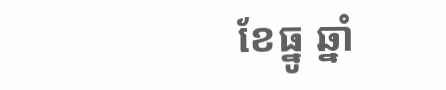ខែធ្នូ ឆ្នាំ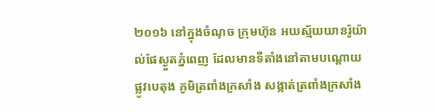២០១៦ នៅក្នុងចំណុច ក្រុមហ៊ុន អយស្ម័យយានរ៉ូយ៉ាល់ផែស្ងួតភ្នំពេញ ដែលមានទីតាំងនៅតាមបណ្តោយផ្លូវបេតុង ភូមិត្រពាំងក្រសាំង សង្កាត់ត្រពាំងក្រសាំង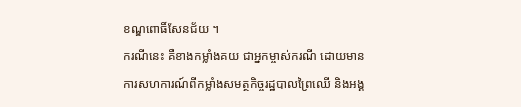ខណ្ឌពោធិ៍សែនជ័យ ។
ករណីនេះ គឺខាងកម្លាំងគយ ជាអ្នកម្ចាស់ករណី ដោយមានការសហការណ៍ពីកម្លាំងសមត្ថកិច្ចរដ្ឋបាលព្រៃឈើ និងអង្គ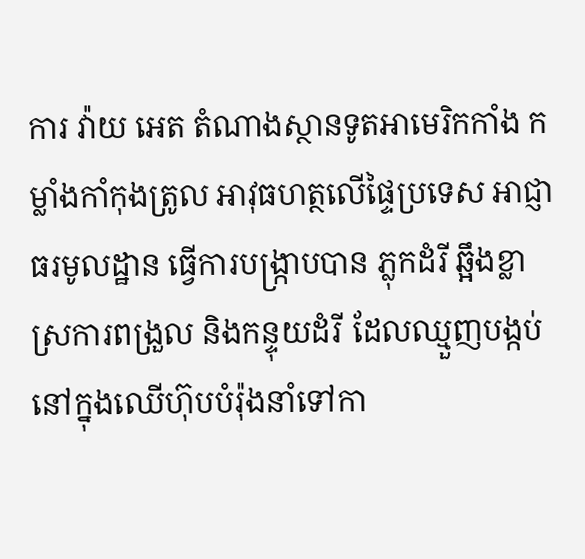ការ វ៉ាយ អេត តំណាងស្ថានទូតអាមេរិកកាំង កម្លាំងកាំកុងត្រូល អាវុធហត្ថលើផ្ទៃប្រទេស អាជ្ញាធរមូលដ្ឋាន ធ្វើការបង្ក្រាបបាន ភ្លុកដំរី ឆ្អឹងខ្លា ស្រការពង្រួល និងកន្ទុយដំរី ដែលឈ្មួញបង្កប់នៅក្នុងឈើហ៊ុបបំរ៉ុងនាំទៅកា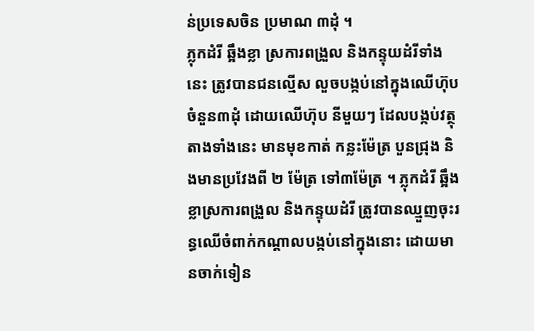ន់ប្រទេសចិន ប្រមាណ ៣ដុំ ។
ភ្លុកដំរី ឆ្អឹងខ្លា ស្រការពង្រួល និងកន្ទុយដំរីទាំងនេះ ត្រូវបានជនល្មើស លួចបង្កប់នៅក្នុងឈើហ៊ុប ចំនួន៣ដុំ ដោយឈើហ៊ុប នីមួយៗ ដែលបង្កប់វត្ថុតាងទាំងនេះ មានមុខកាត់ កន្លះម៉ែត្រ បួនជ្រុង និងមានប្រវែងពី ២ ម៉ែត្រ ទៅ៣ម៉ែត្រ ។ ភ្លុកដំរី ឆ្អឹងខ្លាស្រការពង្រួល និងកន្ទុយដំរី ត្រូវបានឈ្មួញចុះរន្ធឈើចំពាក់កណ្តាលបង្កប់នៅក្នុងនោះ ដោយមានចាក់ទៀន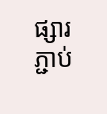ផ្សារភ្ជាប់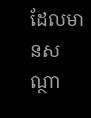ដែលមានសណ្ថា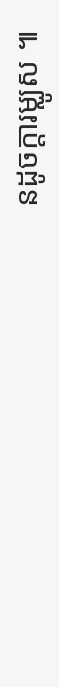នដូចក្តារម្ឈូស ៕